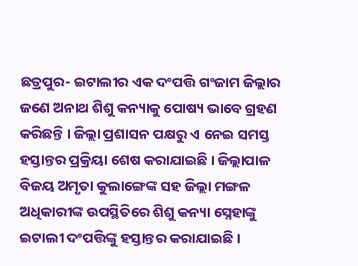ଛତ୍ରପୁର- ଇଟାଲୀର ଏକ ଦଂପତ୍ତି ଗଂଜାମ ଜିଲ୍ଲାର ଜଣେ ଅନାଥ ଶିଶୁ କନ୍ୟାକୁ ପୋଷ୍ୟ ଭାବେ ଗ୍ରହଣ କରିଛନ୍ତି । ଜିଲ୍ଲା ପ୍ରଶାସନ ପକ୍ଷରୁ ଏ ନେଇ ସମସ୍ତ ହସ୍ତାନ୍ତର ପ୍ରକ୍ରିୟା ଶେଷ କରାଯାଇଛି । ଜିଲ୍ଲାପାଳ ବିଜୟ ଅମୃତା କୁଲାଙ୍ଗେଙ୍କ ସହ ଜିଲ୍ଲା ମଙ୍ଗଳ ଅଧିକାରୀଙ୍କ ଉପସ୍ଥିତିରେ ଶିଶୁ କନ୍ୟା ସ୍ନେହାଙ୍କୁ ଇଟାଲୀ ଦଂପତ୍ତିଙ୍କୁ ହସ୍ତାନ୍ତର କରାଯାଇଛି ।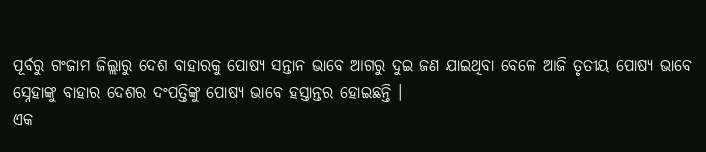ପୂର୍ବରୁ ଗଂଜାମ ଜିଲ୍ଲାରୁ ଦେଶ ବାହାରକୁ ପୋଷ୍ୟ ସନ୍ତାନ ଭାବେ ଆଗରୁ ଦୁଇ ଜଣ ଯାଇଥିବା ବେଳେ ଆଜି ତୃତୀୟ ପୋଷ୍ୟ ଭାବେ ସ୍ନେହାଙ୍କୁ ବାହାର ଦେଶର ଦଂପତ୍ତିଙ୍କୁ ପୋଷ୍ୟ ଭାବେ ହସ୍ତାନ୍ତର ହୋଇଛନ୍ତି ।
ଏକ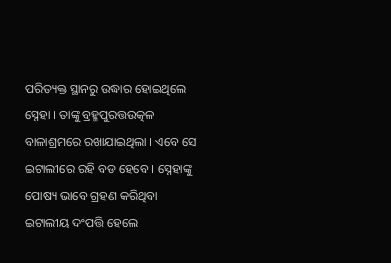ପରିତ୍ୟକ୍ତ ସ୍ଥାନରୁ ଉଦ୍ଧାର ହୋଇଥିଲେ ସ୍ନେହା । ତାଙ୍କୁ ବ୍ରହ୍ମପୁରତ୍ତଉତ୍କଳ ବାଳାଶ୍ରମରେ ରଖାଯାଇଥିଲା । ଏବେ ସେ ଇଟାଲୀରେ ରହି ବଡ ହେବେ । ସ୍ନେହାଙ୍କୁ ପୋଷ୍ୟ ଭାବେ ଗ୍ରହଣ କରିଥିବା ଇଟାଲୀୟ ଦଂପତ୍ତି ହେଲେ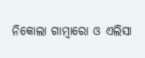ନିକୋଲା ଗାମ୍ବାରୋ ଓ ଏଲିସା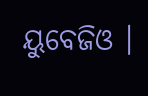ୟୁବେଜିଓ ।